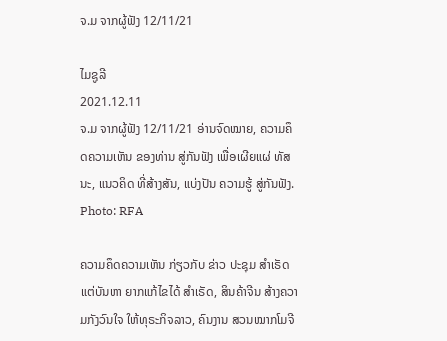ຈ.ມ ຈາກຜູ້ຟັງ 12/11/21

ໄມຊູລີ
2021.12.11
ຈ.ມ ຈາກຜູ້ຟັງ 12/11/21 ອ່ານຈົດໝາຍ, ຄວາມຄຶດຄວາມເຫັນ ຂອງທ່ານ ສູ່ກັນຟັງ ເພື່ອເຜີຍແຜ່ ທັສນະ, ແນວຄິດ ທີ່ສ້າງສັນ, ແບ່ງປັນ ຄວາມຮູ້ ສູ່ກັນຟັງ.
Photo: RFA

ຄວາມຄຶດຄວາມເຫັນ ກ່ຽວກັບ ຂ່າວ ປະຊຸມ ສຳເຣັດ ແຕ່ບັນຫາ ຍາກແກ້ໄຂໄດ້ ສຳເຣັດ, ສິນຄ້າຈີນ ສ້າງຄວາມກັງວົນໃຈ ໃຫ້ທຸຣະກິຈລາວ, ຄົນງານ ສວນໝາກໂມຈີ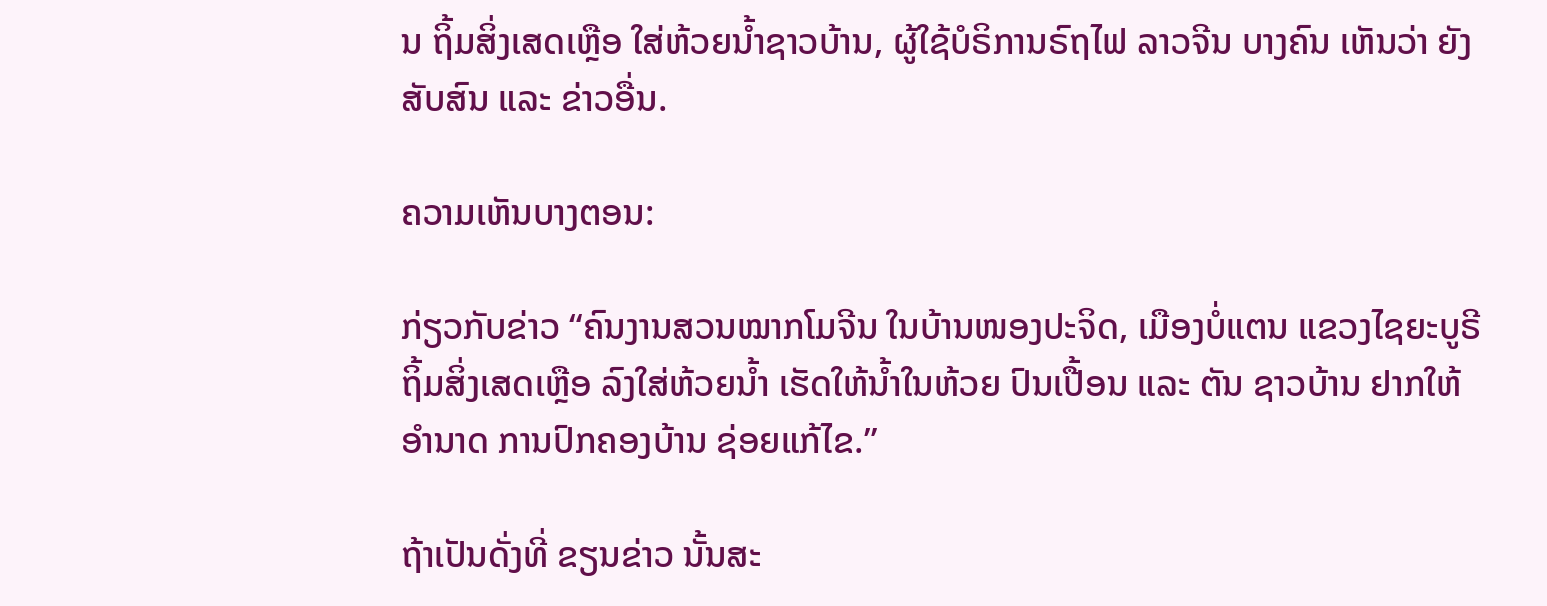ນ ຖິ້ມສິ່ງເສດເຫຼືອ ໃສ່ຫ້ວຍນ້ຳຊາວບ້ານ, ຜູ້ໃຊ້ບໍຣິການຣົຖໄຟ ລາວຈີນ ບາງຄົນ ເຫັນວ່າ ຍັງສັບສົນ ແລະ ຂ່າວອື່ນ.

ຄວາມເຫັນບາງຕອນ:

ກ່ຽວກັບຂ່າວ “ຄົນງານສວນໝາກໂມຈີນ ໃນບ້ານໜອງປະຈິດ, ເມືອງບໍ່ແຕນ ແຂວງໄຊຍະບູຣີ ຖິ້ມສິ່ງເສດເຫຼືອ ລົງໃສ່ຫ້ວຍນ້ຳ ເຮັດໃຫ້ນ້ຳໃນຫ້ວຍ ປົນເປື້ອນ ແລະ ຕັນ ຊາວບ້ານ ຢາກໃຫ້ອຳນາດ ການປົກຄອງບ້ານ ຊ່ອຍແກ້ໄຂ.”

ຖ້າເປັນດັ່ງທີ່ ຂຽນຂ່າວ ນັ້ນສະ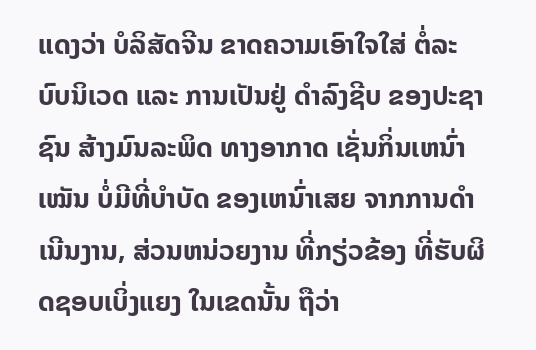ແດງວ່າ ບໍລິສັດຈີນ ຂາດຄວາມເອົາໃຈໃສ່ ຕ່ໍລະບົບນິເວດ ແລະ ການເປັນຢູ່ ດຳລົງຊີບ ຂອງປະຊາຊົນ ສ້າງມົນລະພິດ ທາງອາກາດ ເຊັ່ນກິ່ນເຫນົ່າເໝັນ ບໍ່ມີທີ່ບຳບັດ ຂອງເຫນົ່າເສຍ ຈາກການດຳເນີນງານ, ສ່ວນຫນ່ວຍງານ ທີ່ກຽ່ວຂ້ອງ ທີ່ຮັບຜິດຊອບເບິ່ງແຍງ ໃນເຂດນັ້ນ ຖືວ່າ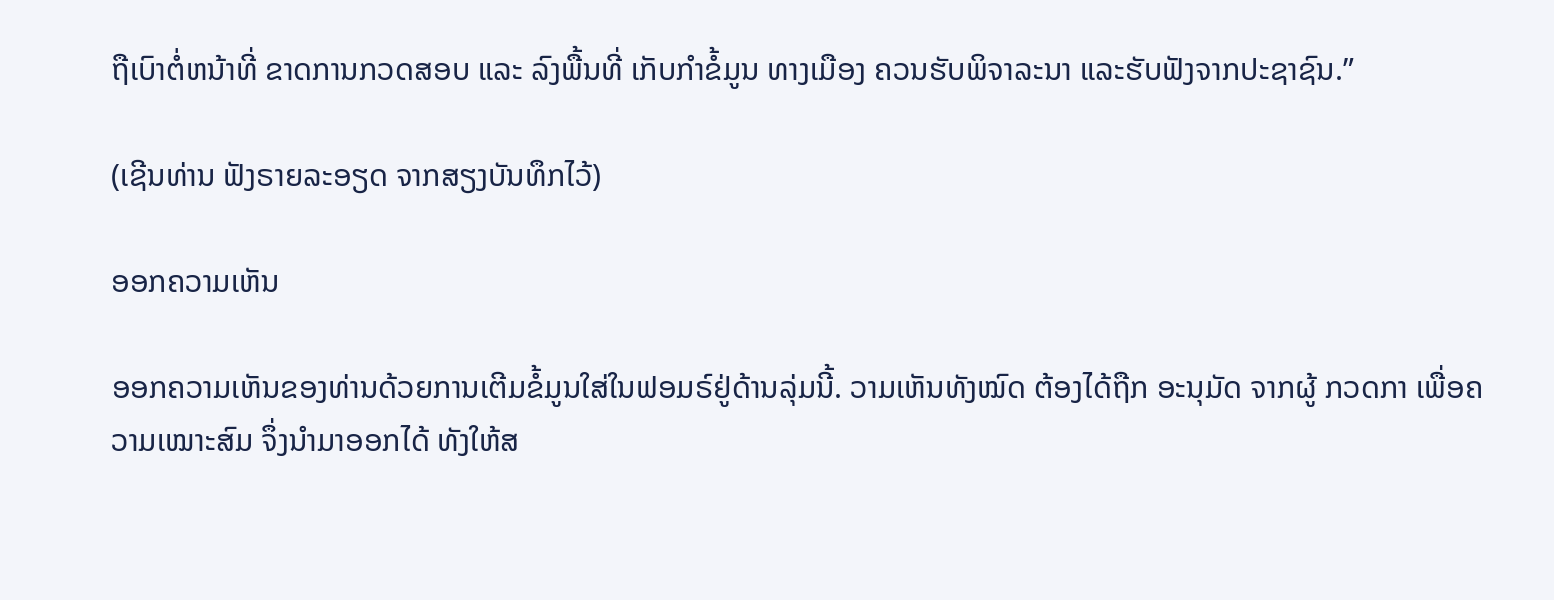ຖືເບົາຕ່ໍຫນ້າທີ່ ຂາດການກວດສອບ ແລະ ລົງພື້ນທີ່ ເກັບກຳຂໍ້ມູນ ທາງເມືອງ ຄວນຮັບພິຈາລະນາ ແລະຮັບຟັງຈາກປະຊາຊົນ.”

(ເຊີນທ່ານ ຟັງຣາຍລະອຽດ ຈາກສຽງບັນທຶກໄວ້)

ອອກຄວາມເຫັນ

ອອກຄວາມເຫັນຂອງທ່ານດ້ວຍການເຕີມຂໍ້ມູນໃສ່ໃນຟອມຣ໌ຢູ່ດ້ານລຸ່ມນີ້. ວາມເຫັນທັງໝົດ ຕ້ອງໄດ້ຖືກ ອະນຸມັດ ຈາກຜູ້ ກວດກາ ເພື່ອຄວາມເໝາະສົມ ຈຶ່ງນໍາມາອອກໄດ້ ທັງໃຫ້ສ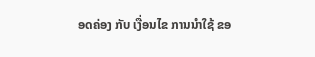ອດຄ່ອງ ກັບ ເງື່ອນໄຂ ການນຳໃຊ້ ຂອ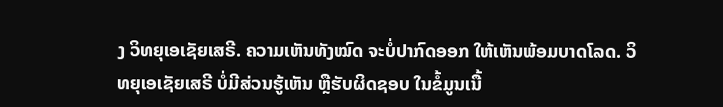ງ ວິທຍຸເອເຊັຍເສຣີ. ຄວາມເຫັນທັງໝົດ ຈະບໍ່ປາກົດອອກ ໃຫ້ເຫັນພ້ອມບາດໂລດ. ວິທຍຸເອເຊັຍເສຣີ ບໍ່ມີສ່ວນຮູ້ເຫັນ ຫຼືຮັບຜິດຊອບ ໃນຂໍ້ມູນເນື້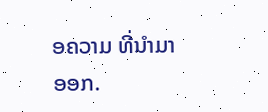ອຄວາມ ທີ່ນໍາມາອອກ.